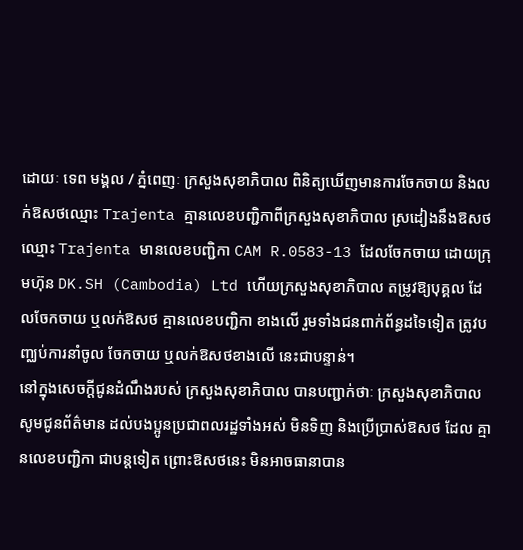ដោយៈ ទេព មង្គល / ភ្នំពេញៈ ក្រសួងសុខាភិបាល ពិនិត្យឃើញមានការចែកចាយ និងលក់ឱសថឈ្មោះ Trajenta គ្មានលេខបញ្ជិកាពីក្រសួងសុខាភិបាល ស្រដៀងនឹងឱសថឈ្មោះ Trajenta មានលេខបញ្ជិកា CAM R.0583-13 ដែលចែកចាយ ដោយក្រុមហ៊ុន DK.SH (Cambodia) Ltd ហើយក្រសួងសុខាភិបាល តម្រូវឱ្យបុគ្គល ដែលចែកចាយ ឬលក់ឱសថ គ្មានលេខបញ្ជិកា ខាងលើ រួមទាំងជនពាក់ព័ន្ធដទៃទៀត ត្រូវបញ្ឈប់ការនាំចូល ចែកចាយ ឬលក់ឱសថខាងលើ នេះជាបន្ទាន់។
នៅក្នុងសេចក្ដីជូនដំណឹងរបស់ ក្រសួងសុខាភិបាល បានបញ្ជាក់ថាៈ ក្រសួងសុខាភិបាល សូមជូនព័ត៌មាន ដល់បងប្អូនប្រជាពលរដ្ឋទាំងអស់ មិនទិញ និងប្រើប្រាស់ឱសថ ដែល គ្មានលេខបញ្ជិកា ជាបន្តទៀត ព្រោះឱសថនេះ មិនអាចធានាបាន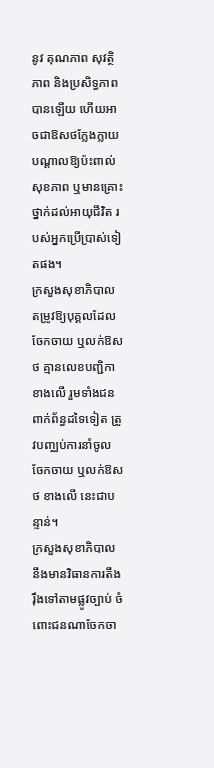នូវ គុណភាព សុវត្ថិភាព និងប្រសិទ្ធភាព បានឡើយ ហើយអាចជាឱសថក្លែងក្លាយ បណ្ដាលឱ្យប៉ះពាល់សុខភាព ឬមានគ្រោះថ្នាក់ដល់អាយុជីវិត របស់អ្នកប្រើប្រាស់ទៀតផង។
ក្រសួងសុខាភិបាល តម្រូវឱ្យបុគ្គលដែលចែកចាយ ឬលក់ឱសថ គ្មានលេខបញ្ជិកា ខាងលើ រួមទាំងជនពាក់ព័ន្ធដទៃទៀត ត្រូវបញ្ឈប់ការនាំចូល ចែកចាយ ឬលក់ឱសថ ខាងលើ នេះជាបន្ទាន់។
ក្រសួងសុខាភិបាល នឹងមានវិធានការតឹងរ៉ឹងទៅតាមផ្លូវច្បាប់ ចំពោះជនណាចែកចា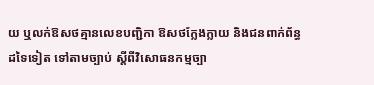យ ឬលក់ឱសថគ្មានលេខបញ្ជិកា ឱសថក្លែងក្លាយ និងជនពាក់ព័ន្ធដទៃទៀត ទៅតាមច្បាប់ ស្ដីពីវិសោធនកម្មច្បា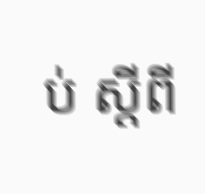ប់ ស្ដីពី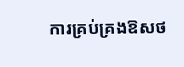ការគ្រប់គ្រងឱសថ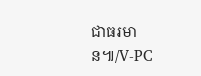ជាធរមាន៕/V-PC